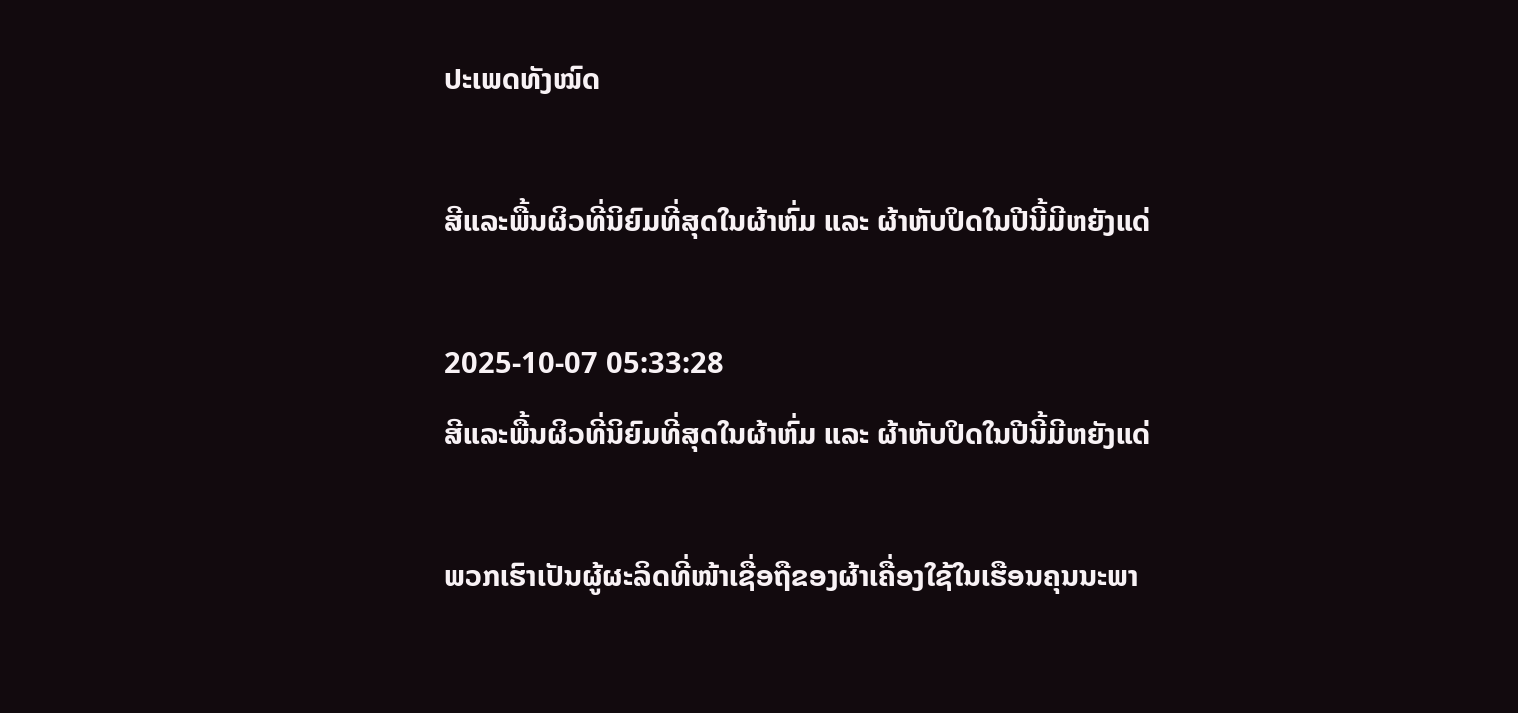ປະເພດທັງໝົດ

ສີແລະພື້ນຜິວທີ່ນິຍົມທີ່ສຸດໃນຜ້າຫົ່ມ ແລະ ຜ້າຫັບປິດໃນປີນີ້ມີຫຍັງແດ່

2025-10-07 05:33:28
ສີແລະພື້ນຜິວທີ່ນິຍົມທີ່ສຸດໃນຜ້າຫົ່ມ ແລະ ຜ້າຫັບປິດໃນປີນີ້ມີຫຍັງແດ່

ພວກເຮົາເປັນຜູ້ຜະລິດທີ່ໜ້າເຊື່ອຖືຂອງຜ້າເຄື່ອງໃຊ້ໃນເຮືອນຄຸນນະພາ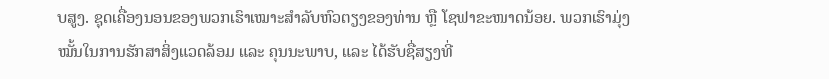ບສູງ. ຊຸດເຄື່ອງນອນຂອງພວກເຮົາເໝາະສຳລັບຫົວຕຽງຂອງທ່ານ ຫຼື ໂຊຟາຂະໜາດນ້ອຍ. ພວກເຮົາມຸ່ງໝັ້ນໃນການຮັກສາສິ່ງແວດລ້ອມ ແລະ ຄຸນນະພາບ, ແລະ ໄດ້ຮັບຊື່ສຽງທີ່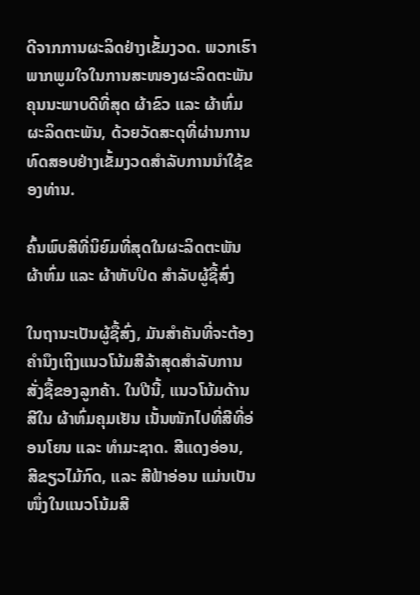ດີຈາກການຜະລິດຢ່າງເຂັ້ມງວດ. ພວກເຮົາພາກພູມໃຈໃນການສະໜອງຜະລິດຕະພັນຄຸນນະພາບດີທີ່ສຸດ ຜ້າຂົວ ແລະ ຜ້າຫົ່ມ ຜະລິດຕະພັນ, ດ້ວຍວັດສະດຸທີ່ຜ່ານການທົດສອບຢ່າງເຂັ້ມງວດສຳລັບການນຳໃຊ້ຂອງທ່ານ.

ຄົ້ນພົບສີທີ່ນິຍົມທີ່ສຸດໃນຜະລິດຕະພັນຜ້າຫົ່ມ ແລະ ຜ້າຫັບປິດ ສຳລັບຜູ້ຊື້ສົ່ງ

ໃນຖານະເປັນຜູ້ຊື້ສົ່ງ, ມັນສຳຄັນທີ່ຈະຕ້ອງຄຳນຶງເຖິງແນວໂນ້ມສີລ້າສຸດສຳລັບການສັ່ງຊື້ຂອງລູກຄ້າ. ໃນປີນີ້, ແນວໂນ້ມດ້ານສີໃນ ຜ້າຫົ່ມຄຸມເຢັນ ເນັ້ນໜັກໄປທີ່ສີທີ່ອ່ອນໂຍນ ແລະ ທຳມະຊາດ. ສີແດງອ່ອນ, ສີຂຽວໄມ້ກົດ, ແລະ ສີຟ້າອ່ອນ ແມ່ນເປັນໜຶ່ງໃນແນວໂນ້ມສີ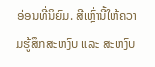ອ່ອນທີ່ນິຍົມ. ສີເຫຼົ່ານີ້ໃຫ້ຄວາມຮູ້ສຶກສະຫງົບ ແລະ ສະຫງົບ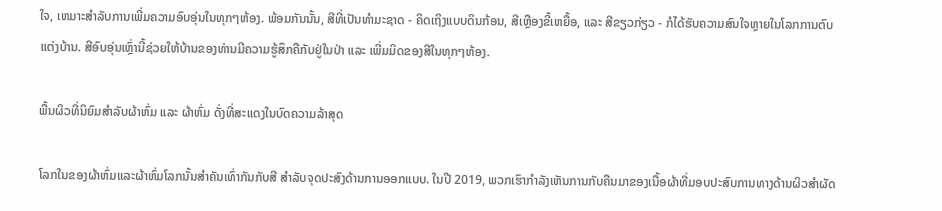ໃຈ, ເຫມາະສຳລັບການເພີ່ມຄວາມອົບອຸ່ນໃນທຸກໆຫ້ອງ. ພ້ອມກັນນັ້ນ, ສີທີ່ເປັນທຳມະຊາດ - ຄິດເຖິງແບບດິນກ້ອນ, ສີເຫຼືອງຂີ້ເຫຍື້ອ, ແລະ ສີຂຽວກ່ຽວ - ກໍໄດ້ຮັບຄວາມສົນໃຈຫຼາຍໃນໂລກການຕົບແຕ່ງບ້ານ. ສີອົບອຸ່ນເຫຼົ່ານີ້ຊ່ວຍໃຫ້ບ້ານຂອງທ່ານມີຄວາມຮູ້ສຶກຄືກັບຢູ່ໃນປ່າ ແລະ ເພີ່ມມິດຂອງສີໃນທຸກໆຫ້ອງ.

ພື້ນຜິວທີ່ນິຍົມສຳລັບຜ້າຫົ່ມ ແລະ ຜ້າຫົ່ມ ດັ່ງທີ່ສະແດງໃນບົດຄວາມລ້າສຸດ

ໂລກໃນຂອງຜ້າຫົ່ມແລະຜ້າຫົ່ມໂລກນັ້ນສຳຄັນເທົ່າກັນກັບສີ ສຳລັບຈຸດປະສົງດ້ານການອອກແບບ. ໃນປີ 2019, ພວກເຮົາກຳລັງເຫັນການກັບຄືນມາຂອງເນື້ອຜ້າທີ່ມອບປະສົບການທາງດ້ານຜິວສຳຜັດ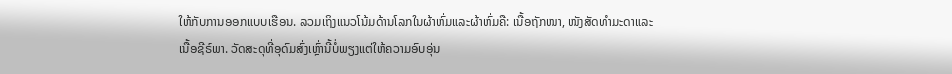ໃຫ້ກັບການອອກແບບເຮືອນ. ລວມເຖິງແນວໂນ້ມດ້ານໂລກໃນຜ້າຫົ່ມແລະຜ້າຫົ່ມຄື: ເນື້ອຖັກໜາ, ໜັງສັດທຳມະດາແລະເນື້ອຊີຣ໌ພາ. ວັດສະດຸທີ່ອຸດົມສົ່ງເຫຼົ່ານີ້ບໍ່ພຽງແຕ່ໃຫ້ຄວາມອົບອຸ່ນ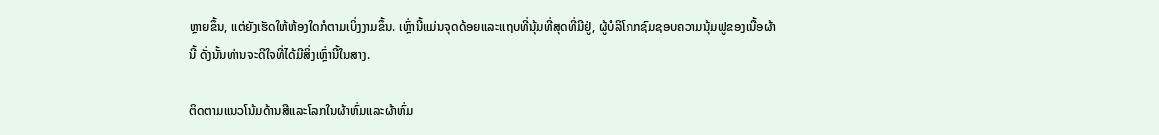ຫຼາຍຂຶ້ນ, ແຕ່ຍັງເຮັດໃຫ້ຫ້ອງໃດກໍຕາມເບິ່ງງາມຂຶ້ນ. ເຫຼົ່ານີ້ແມ່ນຈຸດດ້ອຍແລະແຖບທີ່ນຸ້ມທີ່ສຸດທີ່ມີຢູ່, ຜູ້ບໍລິໂภກຊົມຊອບຄວາມນຸ້ມຟູຂອງເນື້ອຜ້ານີ້ ດັ່ງນັ້ນທ່ານຈະດີໃຈທີ່ໄດ້ມີສິ່ງເຫຼົ່ານີ້ໃນສາງ.

ຕິດຕາມແນວໂນ້ມດ້ານສີແລະໂລກໃນຜ້າຫົ່ມແລະຜ້າຫົ່ມ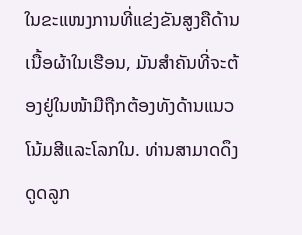ໃນຂະແໜງການທີ່ແຂ່ງຂັນສູງຄືດ້ານເນື້ອຜ້າໃນເຮືອນ, ມັນສຳຄັນທີ່ຈະຕ້ອງຢູ່ໃນໜ້າມືຖືກຕ້ອງທັງດ້ານແນວໂນ້ມສີແລະໂລກໃນ. ທ່ານສາມາດດຶງດູດລູກ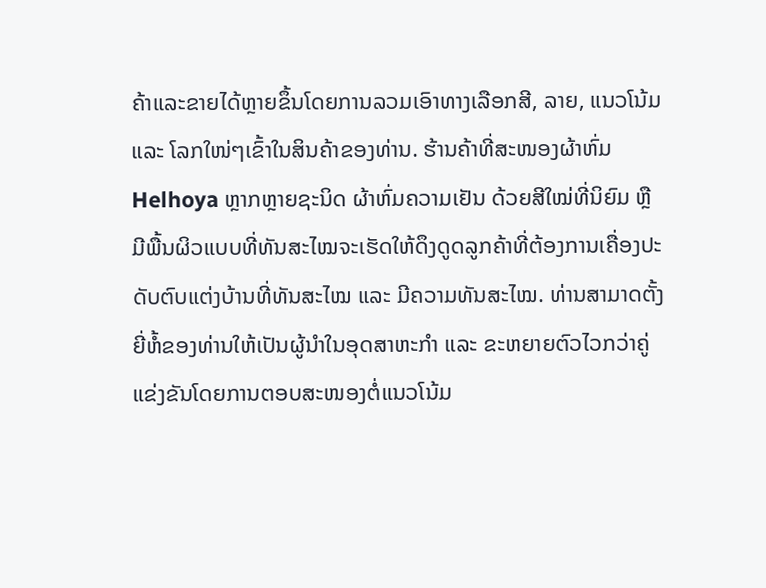ຄ້າແລະຂາຍໄດ້ຫຼາຍຂຶ້ນໂດຍການລວມເອົາທາງເລືອກສີ, ລາຍ, ແນວໂນ້ມ ແລະ ໂລກໃໜ່ໆເຂົ້າໃນສິນຄ້າຂອງທ່ານ. ຮ້ານຄ້າທີ່ສະໜອງຜ້າຫົ່ມ Helhoya ຫຼາກຫຼາຍຊະນິດ ຜ້າຫົ່ມຄວາມເຢັນ ດ້ວຍສີໃໝ່ທີ່ນິຍົມ ຫຼື ມີພື້ນຜິວແບບທີ່ທັນສະໄໝຈະເຮັດໃຫ້ດຶງດູດລູກຄ້າທີ່ຕ້ອງການເຄື່ອງປະດັບຕົບແຕ່ງບ້ານທີ່ທັນສະໄໝ ແລະ ມີຄວາມທັນສະໄໝ. ທ່ານສາມາດຕັ້ງຍີ່ຫໍ້ຂອງທ່ານໃຫ້ເປັນຜູ້ນຳໃນອຸດສາຫະກໍາ ແລະ ຂະຫຍາຍຕົວໄວກວ່າຄູ່ແຂ່ງຂັນໂດຍການຕອບສະໜອງຕໍ່ແນວໂນ້ມ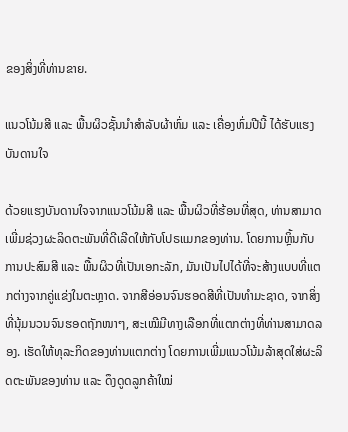ຂອງສິ່ງທີ່ທ່ານຂາຍ.

ແນວໂນ້ມສີ ແລະ ພື້ນຜິວຊັ້ນນຳສຳລັບຜ້າຫົ່ມ ແລະ ເຄື່ອງຫົ່ມປີນີ້ ໄດ້ຮັບແຮງບັນດານໃຈ

ດ້ວຍແຮງບັນດານໃຈຈາກແນວໂນ້ມສີ ແລະ ພື້ນຜິວທີ່ຮ້ອນທີ່ສຸດ, ທ່ານສາມາດເພີ່ມຊ່ວງຜະລິດຕະພັນທີ່ດີເລີດໃຫ້ກັບໂປຣແມກຂອງທ່ານ. ໂດຍການຫຼິ້ນກັບການປະສົມສີ ແລະ ພື້ນຜິວທີ່ເປັນເອກະລັກ, ມັນເປັນໄປໄດ້ທີ່ຈະສ້າງແບບທີ່ແຕກຕ່າງຈາກຄູ່ແຂ່ງໃນຕະຫຼາດ. ຈາກສີອ່ອນຈົນຮອດສີທີ່ເປັນທຳມະຊາດ, ຈາກສິ່ງທີ່ນຸ້ມນວນຈົນຮອດຖັກໜາໆ, ສະເໝີມີທາງເລືອກທີ່ແຕກຕ່າງທີ່ທ່ານສາມາດລອງ. ເຮັດໃຫ້ທຸລະກິດຂອງທ່ານແຕກຕ່າງ ໂດຍການເພີ່ມແນວໂນ້ມລ້າສຸດໃສ່ຜະລິດຕະພັນຂອງທ່ານ ແລະ ດຶງດູດລູກຄ້າໃໝ່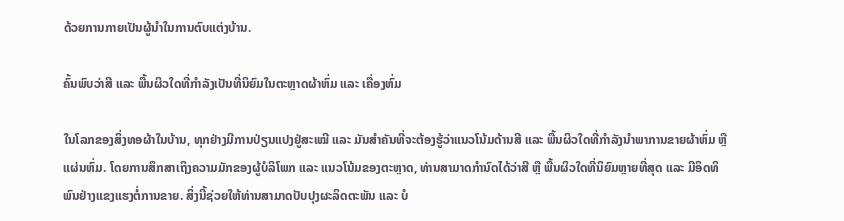ດ້ວຍການກາຍເປັນຜູ້ນຳໃນການຕົບແຕ່ງບ້ານ.

ຄົ້ນພົບວ່າສີ ແລະ ພື້ນຜິວໃດທີ່ກຳລັງເປັນທີ່ນິຍົມໃນຕະຫຼາດຜ້າຫົ່ມ ແລະ ເຄື່ອງຫົ່ມ

ໃນໂລກຂອງສິ່ງທອຜ້າໃນບ້ານ, ທຸກຢ່າງມີການປ່ຽນແປງຢູ່ສະເໝີ ແລະ ມັນສຳຄັນທີ່ຈະຕ້ອງຮູ້ວ່າແນວໂນ້ມດ້ານສີ ແລະ ພື້ນຜິວໃດທີ່ກຳລັງນຳພາການຂາຍຜ້າຫົ່ມ ຫຼື ແຜ່ນຫົ່ມ. ໂດຍການສຶກສາເຖິງຄວາມມັກຂອງຜູ້ບໍລິໂພກ ແລະ ແນວໂນ້ມຂອງຕະຫຼາດ, ທ່ານສາມາດກຳນົດໄດ້ວ່າສີ ຫຼື ພື້ນຜິວໃດທີ່ນິຍົມຫຼາຍທີ່ສຸດ ແລະ ມີອິດທິພົນຢ່າງແຂງແຮງຕໍ່ການຂາຍ. ສິ່ງນີ້ຊ່ວຍໃຫ້ທ່ານສາມາດປັບປຸງຜະລິດຕະພັນ ແລະ ບໍ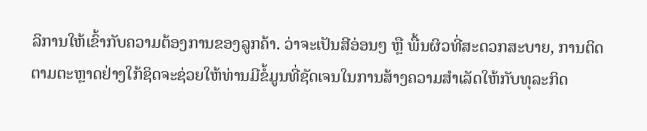ລິການໃຫ້ເຂົ້າກັບຄວາມຕ້ອງການຂອງລູກຄ້າ. ວ່າຈະເປັນສີອ່ອນໆ ຫຼື ພື້ນຜິວທີ່ສະດວກສະບາຍ, ການຕິດຕາມຕະຫຼາດຢ່າງໃກ້ຊິດຈະຊ່ວຍໃຫ້ທ່ານມີຂໍ້ມູນທີ່ຊັດເຈນໃນການສ້າງຄວາມສຳເລັດໃຫ້ກັບທຸລະກິດ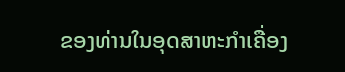ຂອງທ່ານໃນອຸດສາຫະກໍາເຄື່ອງ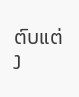ຕົບແຕ່ງ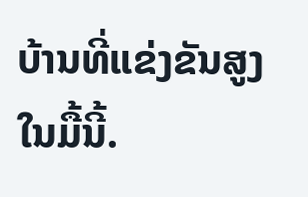ບ້ານທີ່ແຂ່ງຂັນສູງໃນມື້ນີ້.